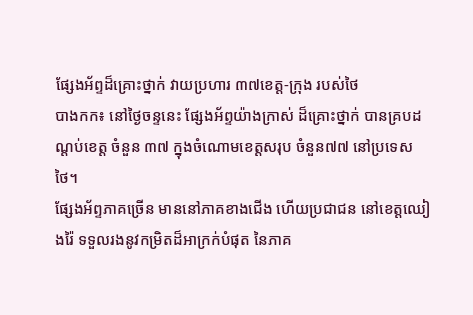ផ្សែងអ័ព្ទដ៏គ្រោះថ្នាក់ វាយប្រហារ ៣៧ខេត្ត-ក្រុង របស់ថៃ
បាងកក៖ នៅថ្ងៃចន្ទនេះ ផ្សែងអ័ព្ទយ៉ាងក្រាស់ ដ៏គ្រោះថ្នាក់ បានគ្របដណ្តប់ខេត្ត ចំនួន ៣៧ ក្នុងចំណោមខេត្តសរុប ចំនួន៧៧ នៅប្រទេសថៃ។
ផ្សែងអ័ព្ទភាគច្រើន មាននៅភាគខាងជើង ហើយប្រជាជន នៅខេត្តឈៀងរ៉ៃ ទទួលរងនូវកម្រិតដ៏អាក្រក់បំផុត នៃភាគ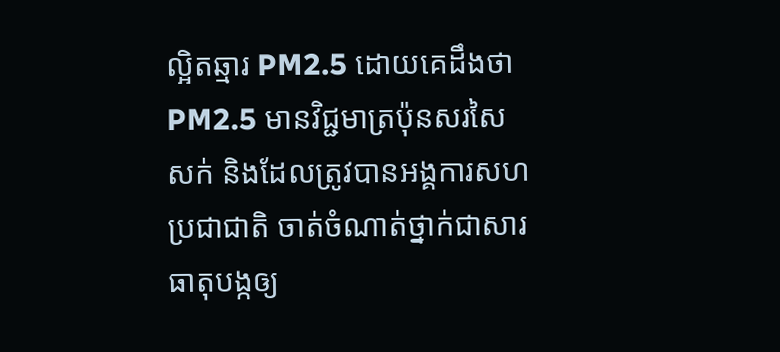ល្អិតឆ្មារ PM2.5 ដោយគេដឹងថា PM2.5 មានវិជ្ជមាត្រប៉ុនសរសៃ សក់ និងដែលត្រូវបានអង្គការសហប្រជាជាតិ ចាត់ចំណាត់ថ្នាក់ជាសារធាតុបង្កឲ្យ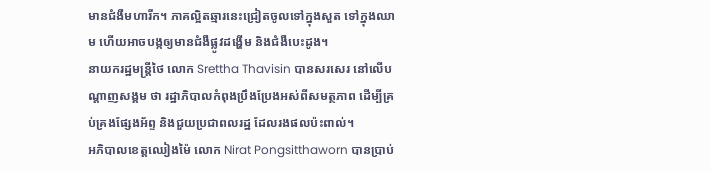មានជំងឺមហារីក។ ភាគល្អិតឆ្មារនេះជ្រៀតចូលទៅក្នុងសួត ទៅក្នុងឈាម ហើយអាចបង្កឲ្យមានជំងឺផ្លូវដង្ហើម និងជំងឺបេះដូង។
នាយករដ្ឋមន្ត្រីថៃ លោក Srettha Thavisin បានសរសេរ នៅលើបណ្តាញសង្គម ថា រដ្ឋាភិបាលកំពុងប្រឹងប្រែងអស់ពីសមត្ថភាព ដើម្បីគ្រប់គ្រងផ្សែងអ័ព្ទ និងជួយប្រជាពលរដ្ឋ ដែលរងផលប៉ះពាល់។
អភិបាលខេត្តឈៀងម៉ៃ លោក Nirat Pongsitthaworn បានប្រាប់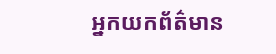អ្នកយកព័ត៌មាន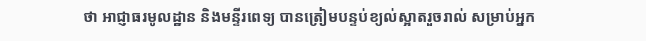ថា អាជ្ញាធរមូលដ្ឋាន និងមន្ទីរពេទ្យ បានត្រៀមបន្ទប់ខ្យល់ស្អាតរួចរាល់ សម្រាប់អ្នក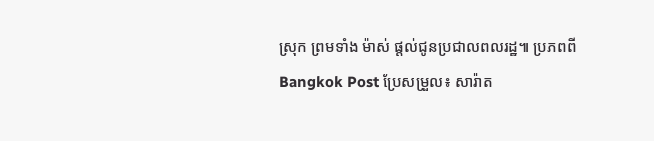ស្រុក ព្រមទាំង ម៉ាស់ ផ្តល់ជូនប្រជាលពលរដ្ឋ៕ ប្រភពពី Bangkok Post ប្រែសម្រួល៖ សារ៉ាត